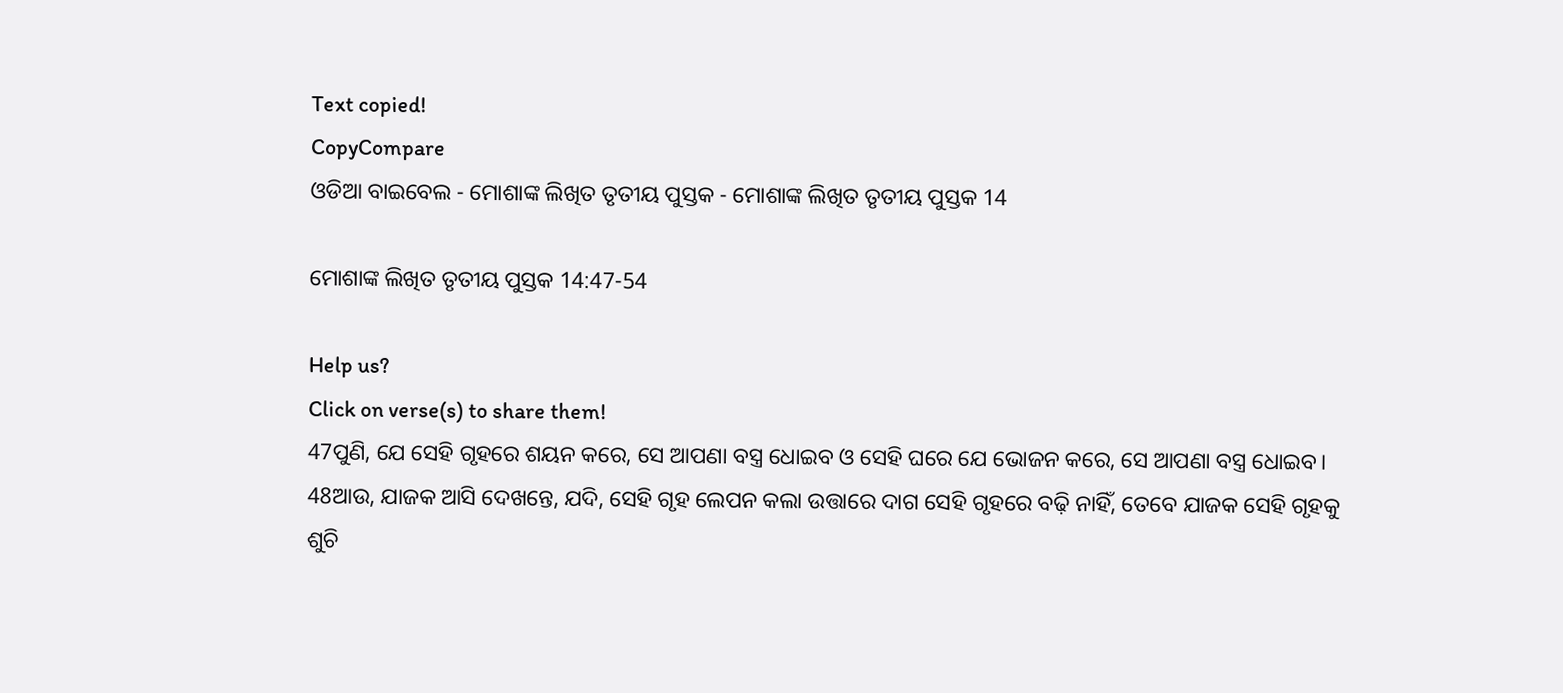Text copied!
CopyCompare
ଓଡିଆ ବାଇବେଲ - ମୋଶାଙ୍କ ଲିଖିତ ତୃତୀୟ ପୁସ୍ତକ - ମୋଶାଙ୍କ ଲିଖିତ ତୃତୀୟ ପୁସ୍ତକ 14

ମୋଶାଙ୍କ ଲିଖିତ ତୃତୀୟ ପୁସ୍ତକ 14:47-54

Help us?
Click on verse(s) to share them!
47ପୁଣି, ଯେ ସେହି ଗୃହରେ ଶୟନ କରେ, ସେ ଆପଣା ବସ୍ତ୍ର ଧୋଇବ ଓ ସେହି ଘରେ ଯେ ଭୋଜନ କରେ, ସେ ଆପଣା ବସ୍ତ୍ର ଧୋଇବ।
48ଆଉ, ଯାଜକ ଆସି ଦେଖନ୍ତେ, ଯଦି, ସେହି ଗୃହ ଲେପନ କଲା ଉତ୍ତାରେ ଦାଗ ସେହି ଗୃହରେ ବଢ଼ି ନାହିଁ, ତେବେ ଯାଜକ ସେହି ଗୃହକୁ ଶୁଚି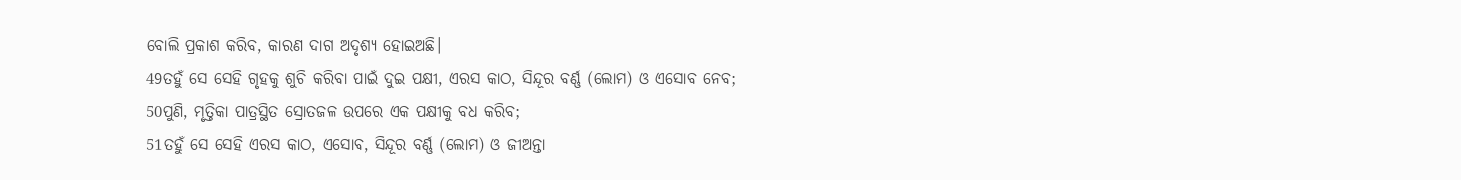ବୋଲି ପ୍ରକାଶ କରିବ, କାରଣ ଦାଗ ଅଦୃଶ୍ୟ ହୋଇଅଛି।
49ତହୁଁ ସେ ସେହି ଗୃହକୁ ଶୁଚି କରିବା ପାଇଁ ଦୁଇ ପକ୍ଷୀ, ଏରସ କାଠ, ସିନ୍ଦୂର ବର୍ଣ୍ଣ (ଲୋମ) ଓ ଏସୋବ ନେବ;
50ପୁଣି, ମୃତ୍ତିକା ପାତ୍ରସ୍ଥିତ ସ୍ରୋତଜଳ ଉପରେ ଏକ ପକ୍ଷୀକୁ ବଧ କରିବ;
51ତହୁଁ ସେ ସେହି ଏରସ କାଠ, ଏସୋବ, ସିନ୍ଦୂର ବର୍ଣ୍ଣ (ଲୋମ) ଓ ଜୀଅନ୍ତା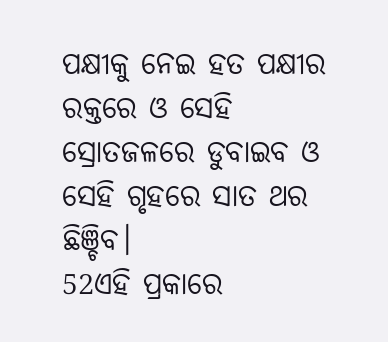ପକ୍ଷୀକୁ ନେଇ ହତ ପକ୍ଷୀର ରକ୍ତରେ ଓ ସେହି ସ୍ରୋତଜଳରେ ଡୁବାଇବ ଓ ସେହି ଗୃହରେ ସାତ ଥର ଛିଞ୍ଚିବ।
52ଏହି ପ୍ରକାରେ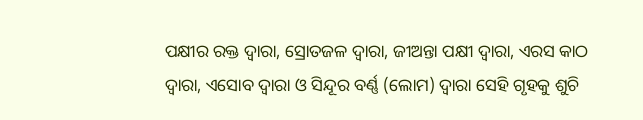ପକ୍ଷୀର ରକ୍ତ ଦ୍ୱାରା, ସ୍ରୋତଜଳ ଦ୍ୱାରା, ଜୀଅନ୍ତା ପକ୍ଷୀ ଦ୍ୱାରା, ଏରସ କାଠ ଦ୍ୱାରା, ଏସୋବ ଦ୍ୱାରା ଓ ସିନ୍ଦୂର ବର୍ଣ୍ଣ (ଲୋମ) ଦ୍ୱାରା ସେହି ଗୃହକୁ ଶୁଚି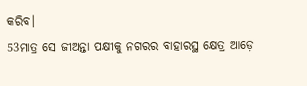କରିବ।
53ମାତ୍ର ସେ ଜୀଅନ୍ତା ପକ୍ଷୀକୁ ନଗରର ବାହାରସ୍ଥ କ୍ଷେତ୍ର ଆଡ଼େ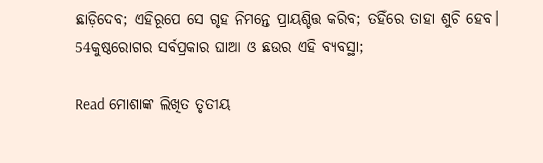ଛାଡ଼ିଦେବ; ଏହିରୂପେ ସେ ଗୃହ ନିମନ୍ତେ ପ୍ରାୟଶ୍ଚିତ୍ତ କରିବ; ତହିଁରେ ତାହା ଶୁଚି ହେବ।
54କୁଷ୍ଠରୋଗର ସର୍ବପ୍ରକାର ଘାଆ ଓ ଛଉର ଏହି ବ୍ୟବସ୍ଥା;

Read ମୋଶାଙ୍କ ଲିଖିତ ତୃତୀୟ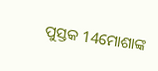ପୁସ୍ତକ 14ମୋଶାଙ୍କ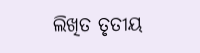ଲିଖିତ ତୃତୀୟ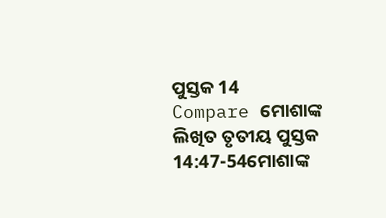ପୁସ୍ତକ 14
Compare ମୋଶାଙ୍କ ଲିଖିତ ତୃତୀୟ ପୁସ୍ତକ 14:47-54ମୋଶାଙ୍କ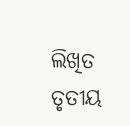ଲିଖିତ ତୃତୀୟ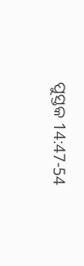ପୁସ୍ତକ 14:47-54